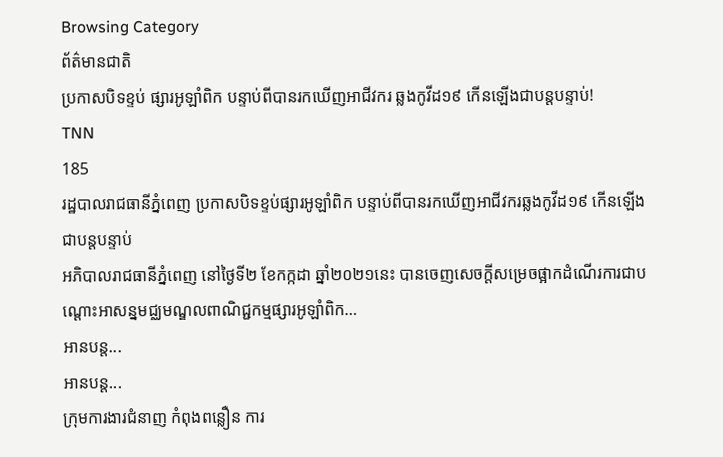Browsing Category
ព័ត៌មានជាតិ
ប្រកាសបិទខ្ទប់ ផ្សារអូឡាំពិក បន្ទាប់ពីបានរកឃើញអាជីវករ ឆ្លងកូវីដ១៩ កើនឡើងជាបន្តបន្ទាប់!
TNN
185
រដ្ឋបាលរាជធានីភ្នំពេញ ប្រកាសបិទខ្ទប់ផ្សារអូឡាំពិក បន្ទាប់ពីបានរកឃើញអាជីវករឆ្លងកូវីដ១៩ កើនឡើងជាបន្តបន្ទាប់
អភិបាលរាជធានីភ្នំពេញ នៅថ្ងៃទី២ ខែកក្កដា ឆ្នាំ២០២១នេះ បានចេញសេចក្ដីសម្រេចផ្អាកដំណើរការជាបណ្ដោះអាសន្នមជ្ឈមណ្ឌលពាណិជ្ជកម្មផ្សារអូឡាំពិក…
អានបន្ត...
អានបន្ត...
ក្រុមការងារជំនាញ កំពុងពន្លឿន ការ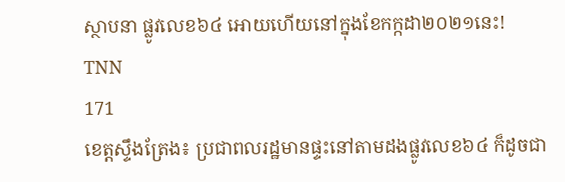ស្ថាបនា ផ្លូវលេខ៦៤ អោយហើយនៅក្នុងខែកក្កដា២០២១នេះ!
TNN
171
ខេត្តស្ទឹងត្រែង៖ ប្រជាពលរដ្ឋមានផ្ទះនៅតាមដងផ្លូវលេខ៦៤ ក៏ដូចជា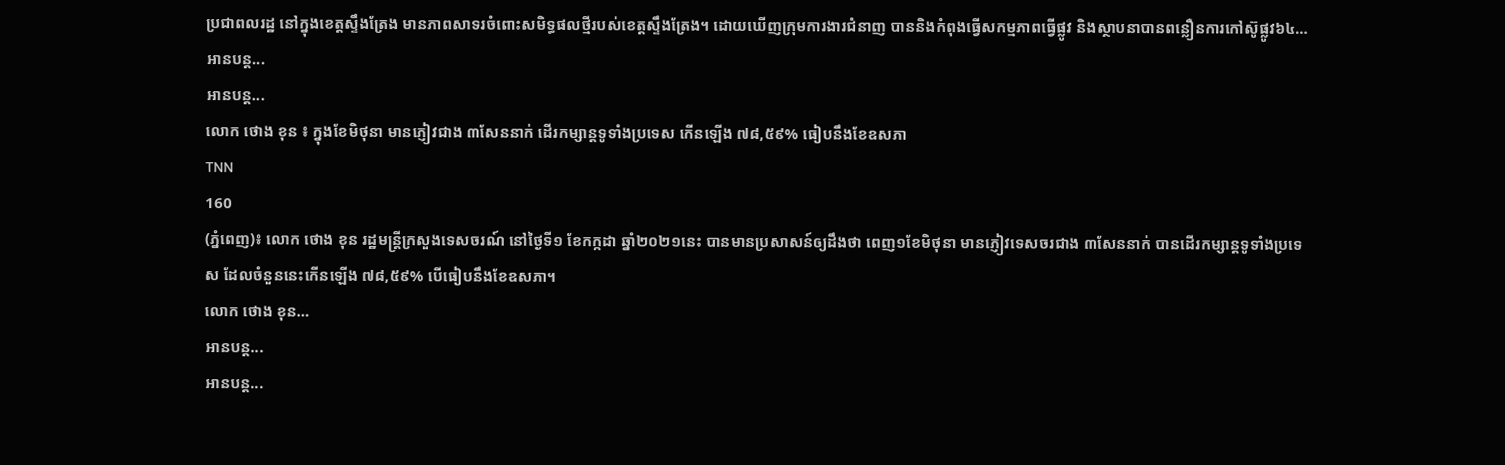ប្រជាពលរដ្ឋ នៅក្នុងខេត្តស្ទឹងត្រែង មានភាពសាទរចំពោះសមិទ្ធផលថ្មីរបស់ខេត្តស្ទឹងត្រែង។ ដោយឃើញក្រុមការងារជំនាញ បាននិងកំពុងធ្វើសកម្មភាពធ្វើផ្លូវ និងស្ថាបនាបានពន្លឿនការកៅស៊ូផ្លូវ៦៤…
អានបន្ត...
អានបន្ត...
លោក ថោង ខុន ៖ ក្នុងខែមិថុនា មានភ្ញៀវជាង ៣សែននាក់ ដើរកម្សាន្តទូទាំងប្រទេស កើនឡើង ៧៨,៥៩% ធៀបនឹងខែឧសភា
TNN
160
(ភ្នំពេញ)៖ លោក ថោង ខុន រដ្ឋមន្ត្រីក្រសួងទេសចរណ៍ នៅថ្ងៃទី១ ខែកក្កដា ឆ្នាំ២០២១នេះ បានមានប្រសាសន៍ឲ្យដឹងថា ពេញ១ខែមិថុនា មានភ្ញៀវទេសចរជាង ៣សែននាក់ បានដើរកម្សាន្តទូទាំងប្រទេស ដែលចំនួននេះកើនឡើង ៧៨,៥៩% បើធៀបនឹងខែឧសភា។
លោក ថោង ខុន…
អានបន្ត...
អានបន្ត...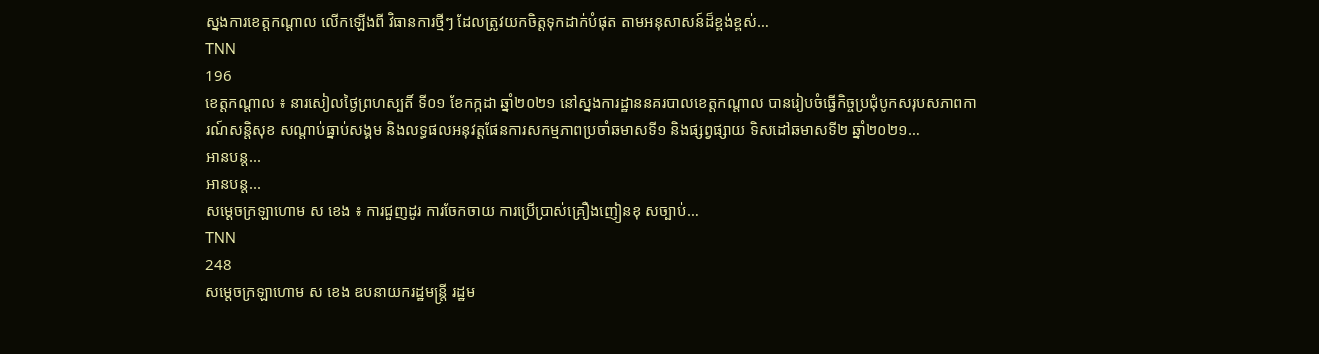ស្នងការខេត្តកណ្តាល លើកឡើងពី វិធានការថ្មីៗ ដែលត្រូវយកចិត្តទុកដាក់បំផុត តាមអនុសាសន៍ដ៏ខ្ពង់ខ្ពស់…
TNN
196
ខេត្តកណ្តាល ៖ នារសៀលថ្ងៃព្រហស្បតិ៍ ទី០១ ខែកក្កដា ឆ្នាំ២០២១ នៅស្នងការដ្ឋាននគរបាលខេត្តកណ្តាល បានរៀបចំធ្វើកិច្ចប្រជុំបូកសរុបសភាពការណ៍សន្តិសុខ សណ្តាប់ធ្នាប់សង្គម និងលទ្ធផលអនុវត្តផែនការសកម្មភាពប្រចាំឆមាសទី១ និងផ្សព្វផ្សាយ ទិសដៅឆមាសទី២ ឆ្នាំ២០២១…
អានបន្ត...
អានបន្ត...
សម្ដេចក្រឡាហោម ស ខេង ៖ ការជួញដូរ ការចែកចាយ ការប្រើប្រាស់គ្រឿងញៀនខុ សច្បាប់…
TNN
248
សម្តេចក្រឡាហោម ស ខេង ឧបនាយករដ្ឋមន្ត្រី រដ្ឋម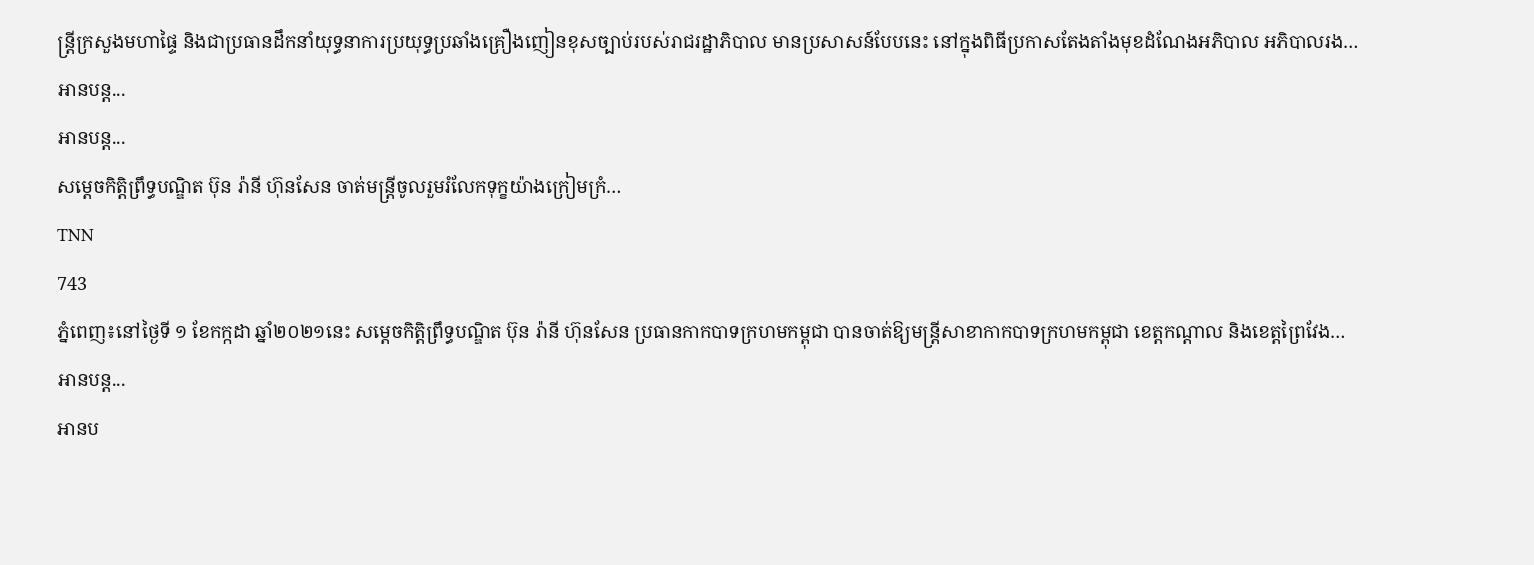ន្ត្រីក្រសួងមហាផ្ទៃ និងជាប្រធានដឹកនាំយុទ្ធនាការប្រយុទ្ធប្រឆាំងគ្រឿងញៀនខុសច្បាប់របស់រាជរដ្ឋាភិបាល មានប្រសាសន៍បែបនេះ នៅក្នុងពិធីប្រកាសតែងតាំងមុខដំណែងអភិបាល អភិបាលរង…
អានបន្ត...
អានបន្ត...
សម្តេចកិត្តិព្រឹទ្ធបណ្ឌិត ប៊ុន រ៉ានី ហ៊ុនសែន ចាត់មន្ត្រីចូលរួមរំលែកទុក្ខយ៉ាងក្រៀមក្រំ…
TNN
743
ភ្នំពេញ៖នៅថ្ងៃទី ១ ខែកក្កដា ឆ្នាំ២០២១នេះ សម្តេចកិត្តិព្រឹទ្ធបណ្ឌិត ប៊ុន រ៉ានី ហ៊ុនសែន ប្រធានកាកបាទក្រហមកម្ពុជា បានចាត់ឱ្យមន្ត្រីសាខាកាកបាទក្រហមកម្ពុជា ខេត្តកណ្តាល និងខេត្តព្រៃវែង…
អានបន្ត...
អានប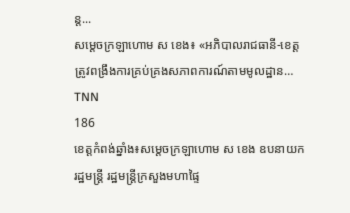ន្ត...
សម្ដេចក្រឡាហោម ស ខេង៖ «អភិបាលរាជធានី-ខេត្ត ត្រូវពង្រឹងការគ្រប់គ្រងសភាពការណ៍តាមមូលដ្ឋាន…
TNN
186
ខេត្តកំពង់ឆ្នាំង៖សម្ដេចក្រឡាហោម ស ខេង ឧបនាយករដ្ឋមន្ដ្រី រដ្ឋមន្ដ្រីក្រសួងមហាផ្ទៃ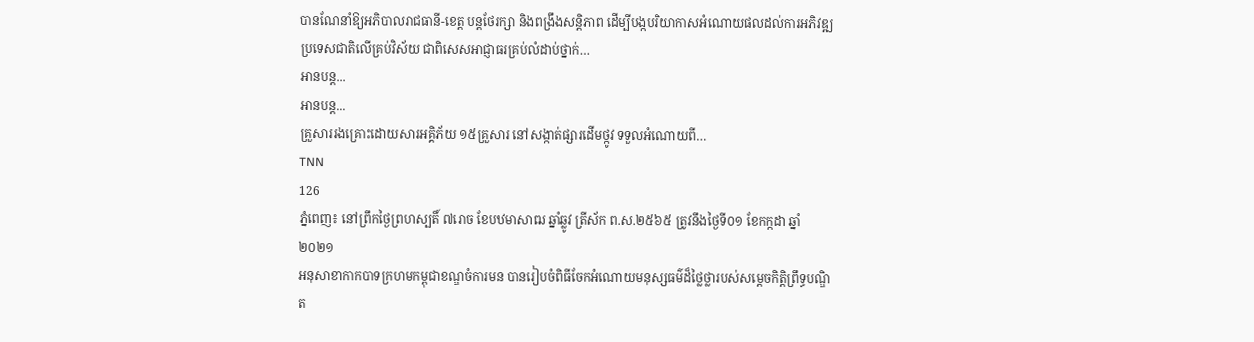បានណែនាំឱ្យអភិបាលរាជធានី-ខេត្ត បន្តថែរក្សា និងពង្រឹងសន្តិភាព ដើម្បីបង្កបរិយាកាសអំណោយផលដល់ការអភិវឌ្ឍប្រទេសជាតិលើគ្រប់វិស័យ ជាពិសេសអាជ្ញាធរគ្រប់លំដាប់ថ្នាក់…
អានបន្ត...
អានបន្ត...
គ្រួសាររងគ្រោះដោយសារអគ្គិភ័យ ១៥គ្រួសារ នៅសង្កាត់ផ្សារដើមថ្កូវ ទទួលអំណោយពី…
TNN
126
ភ្នំពេញ៖ នៅព្រឹកថ្ងៃព្រហស្បតិ៍ ៧រោច ខែបឋមាសាឍ ឆ្នាំឆ្លូវ ត្រីស័ក ព.ស.២៥៦៥ ត្រូវនឹងថ្ងៃទី០១ ខែកក្កដា ឆ្នាំ២០២១
អនុសាខាកាកបាទក្រហមកម្ពុជាខណ្ឌចំការមន បានរៀបចំពិធីចែកអំណោយមនុស្សធម៌ដ៏ថ្លៃថ្លារបស់សម្តេចកិត្តិព្រឹទ្ធបណ្ឌិត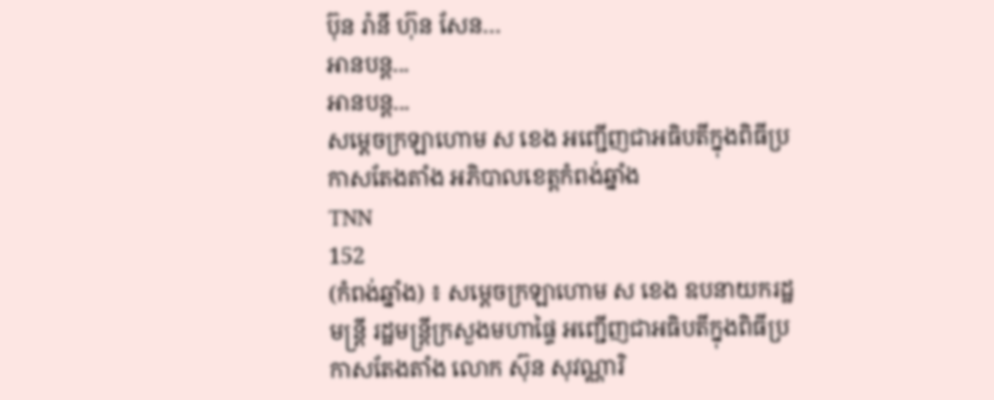ប៊ុន រ៉ានី ហ៊ុន សែន…
អានបន្ត...
អានបន្ត...
សម្តេចក្រឡាហោម ស ខេង អញ្ជើញជាអធិបតីក្នុងពិធីប្រកាសតែងតាំង អភិបាលខេត្តកំពង់ឆ្នាំង
TNN
152
(កំពង់ឆ្នាំង) ៖ សម្តេចក្រឡាហោម ស ខេង ឧបនាយករដ្ឋមន្ត្រី រដ្ឋមន្រ្តីក្រសួងមហាផ្ទៃ អញ្ជើញជាអធិបតីក្នុងពិធីប្រកាសតែងតាំង លោក ស៊ុន សុវណ្ណារិ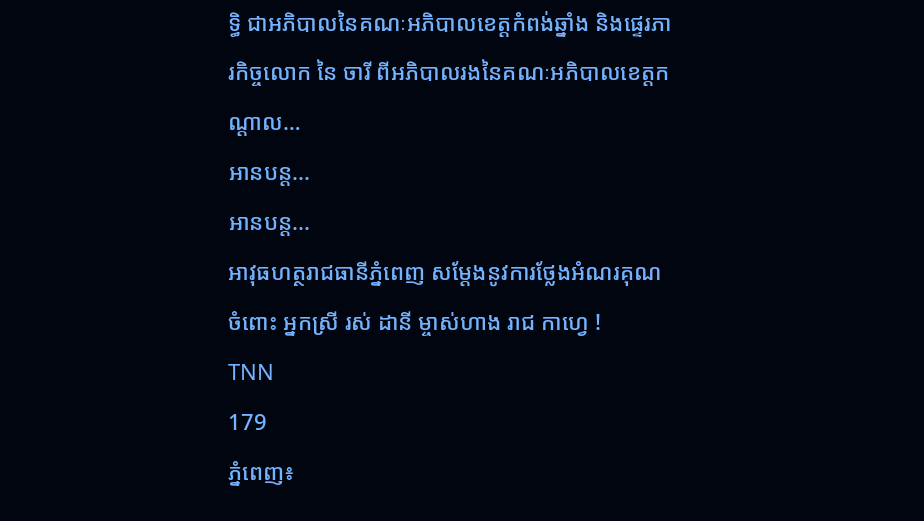ទ្ធិ ជាអភិបាលនៃគណៈអភិបាលខេត្តកំពង់ឆ្នាំង និងផ្ទេរភារកិច្ចលោក នៃ ចារី ពីអភិបាលរងនៃគណៈអភិបាលខេត្តកណ្តាល…
អានបន្ត...
អានបន្ត...
អាវុធហត្ថរាជធានីភ្នំពេញ សម្តែងនូវការថ្លែងអំណរគុណចំពោះ អ្នកស្រី រស់ ដានី ម្ចាស់ហាង រាជ កាហ្វេ !
TNN
179
ភ្នំពេញ៖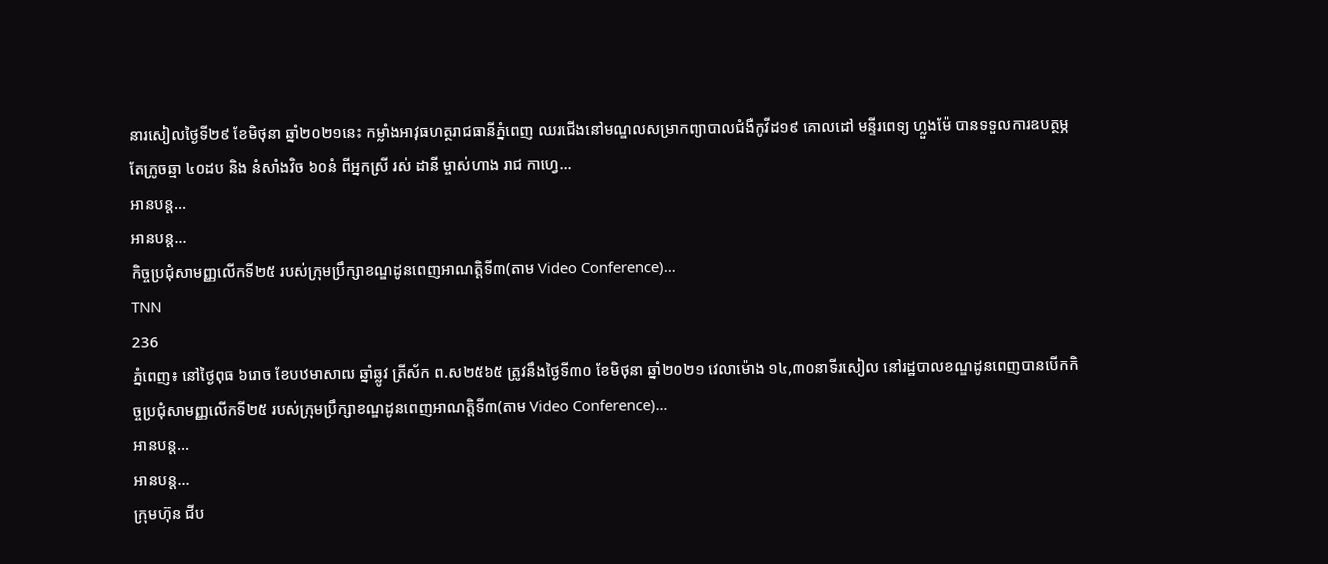នារសៀលថ្ងៃទី២៩ ខែមិថុនា ឆ្នាំ២០២១នេះ កម្លាំងអាវុធហត្ថរាជធានីភ្នំពេញ ឈរជើងនៅមណ្ឌលសម្រាកព្យាបាលជំងឺកូវីដ១៩ គោលដៅ មន្ទីរពេទ្យ ហ្លួងម៉ែ បានទទួលការឧបត្ថម្ភ តែក្រូចឆ្មា ៤០ដប និង នំសាំងវិច ៦០នំ ពីអ្នកស្រី រស់ ដានី ម្ចាស់ហាង រាជ កាហ្វេ…
អានបន្ត...
អានបន្ត...
កិច្ចប្រជុំសាមញ្ញលើកទី២៥ របស់ក្រុមប្រឹក្សាខណ្ឌដូនពេញអាណត្តិទី៣(តាម Video Conference)…
TNN
236
ភ្នំពេញ៖ នៅថ្ងៃពុធ ៦រោច ខែបឋមាសាឍ ឆ្នាំឆ្លូវ ត្រីស័ក ព.ស២៥៦៥ ត្រូវនឹងថ្ងៃទី៣០ ខែមិថុនា ឆ្នាំ២០២១ វេលាម៉ោង ១៤,៣០នាទីរសៀល នៅរដ្ឋបាលខណ្ឌដូនពេញបានបើកកិច្ចប្រជុំសាមញ្ញលើកទី២៥ របស់ក្រុមប្រឹក្សាខណ្ឌដូនពេញអាណត្តិទី៣(តាម Video Conference)…
អានបន្ត...
អានបន្ត...
ក្រុមហ៊ុន ជីប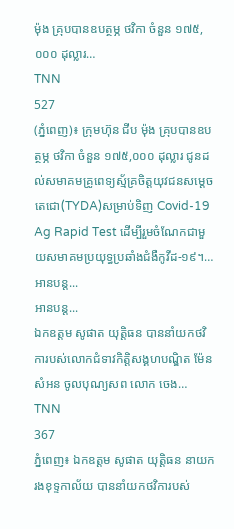ម៉ុង គ្រុបបានឧបត្ថម្ភ ថវិកា ចំនួន ១៧៥,០០០ ដុល្លារ…
TNN
527
(ភ្នំពេញ)៖ ក្រុមហ៊ុន ជីប ម៉ុង គ្រុបបានឧបត្ថម្ភ ថវិកា ចំនួន ១៧៥,០០០ ដុល្លារ ជូនដល់សមាគមគ្រូពេទ្យស្ម័គ្រចិត្តយុវជនសម្តេចតេជោ(TYDA)សម្រាប់ទិញ Covid-19 Ag Rapid Test ដើម្បីរួមចំណែកជាមួយសមាគមប្រយុទ្ធប្រឆាំងជំងឺកូវីដ-១៩។…
អានបន្ត...
អានបន្ត...
ឯកឧត្តម សូផាត យុត្តិធន បាននាំយកថវិការបស់លោកជំទាវកិត្តិសង្គហបណ្ឌិត ម៉ែន សំអន ចូលបុណ្យសព លោក ចេង…
TNN
367
ភ្នំពេញ៖ ឯកឧត្តម សូផាត យុត្តិធន នាយករងខុទ្ទកាល័យ បាននាំយកថវិការបស់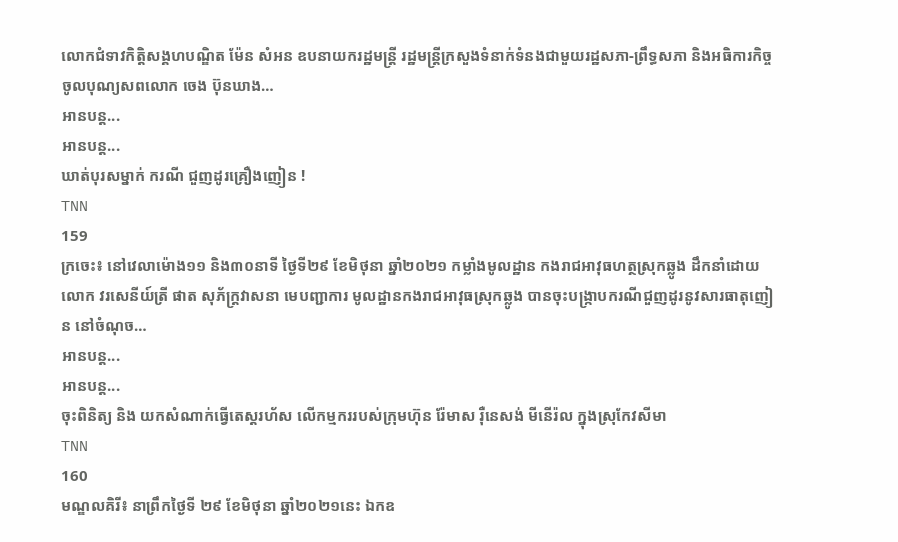លោកជំទាវកិត្តិសង្គហបណ្ឌិត ម៉ែន សំអន ឧបនាយករដ្ឋមន្ត្រី រដ្ឋមន្ត្រីក្រសួងទំនាក់ទំនងជាមួយរដ្ឋសភា-ព្រឹទ្ធសភា និងអធិការកិច្ច ចូលបុណ្យសពលោក ចេង ប៊ុនឃាង…
អានបន្ត...
អានបន្ត...
ឃាត់បុរសម្នាក់ ករណី ជួញដូរគ្រឿងញៀន !
TNN
159
ក្រចេះ៖ នៅវេលាម៉ោង១១ និង៣០នាទី ថ្ងៃទី២៩ ខែមិថុនា ឆ្នាំ២០២១ កម្លាំងមូលដ្ឋាន កងរាជអាវុធហត្ថស្រុកឆ្លូង ដឹកនាំដោយលោក វរសេនីយ៍ត្រី ផាត សុភ័ក្រ្តវាសនា មេបញ្ជាការ មូលដ្ឋានកងរាជអាវុធស្រុកឆ្លូង បានចុះបង្ក្រាបករណីជួញដូរនូវសារធាតុញៀន នៅចំណុច…
អានបន្ត...
អានបន្ត...
ចុះពិនិត្យ និង យកសំណាក់ធ្វើតេស្តរហ័ស លើកម្មកររបស់ក្រុមហ៊ុន រ៉ែមាស រ៉ឺនេសង់ មីនើរ៉ល ក្នុងស្រុកែវសីមា
TNN
160
មណ្ឌលគិរី៖ នាព្រឹកថ្ងៃទី ២៩ ខែមិថុនា ឆ្នាំ២០២១នេះ ឯកឧ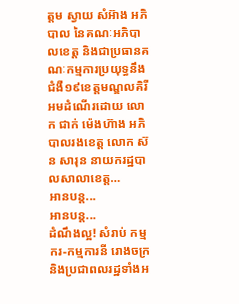ត្តម ស្វាយ សំអ៊ាង អភិបាល នៃគណៈអភិបាលខេត្ត និងជាប្រធានគណៈកម្មការប្រយុទ្ធនឹងជំងឺ១៩ខេត្តមណ្ឌលគិរី អមដំណើរដោយ លោក ជាក់ ម៉េងហ៊ាង អភិបាលរងខេត្ត លោក ស៊ន សារុន នាយករដ្ឋបាលសាលាខេត្ត…
អានបន្ត...
អានបន្ត...
ដំណឹងល្អ! សំរាប់ កម្មករ-កម្មការនី រោងចក្រ និងប្រជាពលរដ្ឋទាំងអ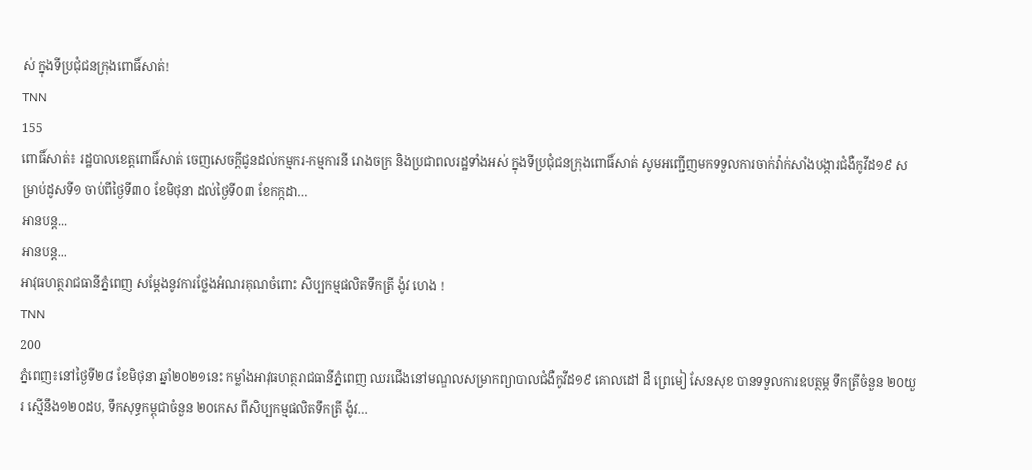ស់ ក្នុងទីប្រជុំជនក្រុងពោធិ៍សាត់!
TNN
155
ពោធិ៍សាត់៖ រដ្ឋបាលខេត្តពោធិ៍សាត់ ចេញសេចក្តីជូនដល់កម្មករ-កម្មការនី រោងចក្រ និងប្រជាពលរដ្ឋទាំងអស់ ក្នុងទីប្រជុំជនក្រុងពោធិ៍សាត់ សូមអញ្ជើញមកទទួលការចាក់វ៉ាក់សាំងបង្ការជំងឺកូវីដ១៩ សម្រាប់ដូសទី១ ចាប់ពីថ្ងៃទី៣០ ខែមិថុនា ដល់ថ្ងៃទី០៣ ខែកក្កដា…
អានបន្ត...
អានបន្ត...
អាវុធហត្ថរាជធានីភ្នំពេញ សម្តែងនូវការថ្លែងអំណរគុណចំពោះ សិប្បកម្មផលិតទឹកត្រី ង៉ូវ ហេង !
TNN
200
ភ្នំពេញ៖នៅថ្ងៃទី២៨ ខែមិថុនា ឆ្នាំ២០២១នេះ កម្លាំងអាវុធហត្ថរាជធានីភ្នំពេញ ឈរជើងនៅមណ្ឌលសម្រាកព្យាបាលជំងឺកូវីដ១៩ គោលដៅ ដឹ ព្រេមៀ សែនសុខ បានទទួលការឧបត្ថម្ភ ទឹកត្រីចំនួន ២០យួរ ស្មេីនឹង១២០ដប, ទឹកសុទ្ធកម្ពុជាចំនួន ២០កេស ពីសិប្បកម្មផលិតទឹកត្រី ង៉ូវ…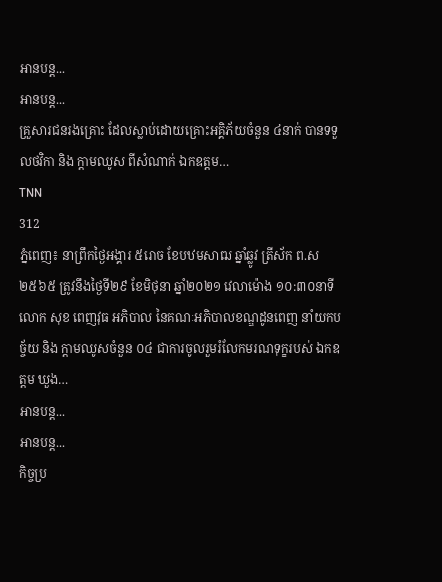អានបន្ត...
អានបន្ត...
គ្រួសារជនរងគ្រោះ ដែលស្លាប់ដោយគ្រោះអគ្គិភ័យចំនួន ៤នាក់ បានទទួលថវិកា និង ក្តាមឈូស ពីសំណាក់ ឯកឧត្តម…
TNN
312
ភ្នំពេញ៖ នាព្រឹកថ្ងៃអង្គារ ៥រោច ខែបឋមសាឍ ឆ្នាំឆ្លូវ ត្រីស័ក ព.ស២៥៦៥ ត្រូវនឹងថ្ងៃទី២៩ ខែមិថុនា ឆ្នាំ២០២១ វេលាម៉ោង ១០:៣០នាទី លោក សុខ ពេញវុធ អភិបាល នៃគណៈអភិបាលខណ្ឌដូនពេញ នាំយកបច្ច័យ និង ក្តាមឈូសចំនួន ០៤ ជាការចូលរួមរំលែកមរណទុក្ខរបស់ ឯកឧត្តម ឃួង…
អានបន្ត...
អានបន្ត...
កិច្ចប្រ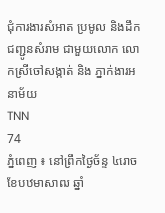ជុំការងារសំអាត ប្រមូល និងដឹកជញ្ជូនសំរាម ជាមួយលោក លោកស្រីចៅសង្កាត់ និង ភ្នាក់ងារអនាម័យ
TNN
74
ភ្នំពេញ ៖ នៅព្រឹកថ្ងៃច័ន្ទ ៤រោច ខែបឋមាសាឍ ឆ្នាំ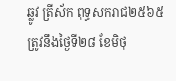ឆ្លូវ ត្រីស័ក ពុទ្ធសករាជ២៥៦៥ ត្រូវនឹងថ្ងៃទី២៨ ខែមិថុ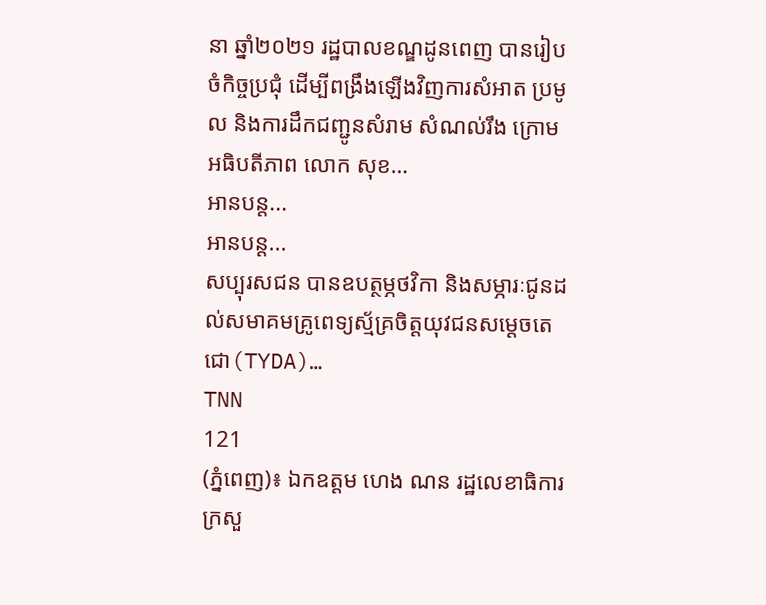នា ឆ្នាំ២០២១ រដ្ឋបាលខណ្ឌដូនពេញ បានរៀបចំកិច្ចប្រជុំ ដើម្បីពង្រឹងឡើងវិញការសំអាត ប្រមូល និងការដឹកជញ្ជូនសំរាម សំណល់រឹង ក្រោមអធិបតីភាព លោក សុខ…
អានបន្ត...
អានបន្ត...
សប្បុរសជន បានឧបត្ថម្ភថវិកា និងសម្ភារៈជូនដល់សមាគមគ្រូពេទ្យស្ម័គ្រចិត្តយុវជនសម្តេចតេជោ(TYDA)…
TNN
121
(ភ្នំពេញ)៖ ឯកឧត្តម ហេង ណន រដ្ឋលេខាធិការក្រសួ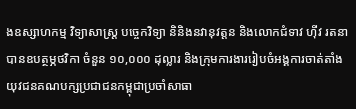ងឧស្សាហកម្ម វិទ្យាសាស្ត្រ បច្ចេកវិទ្យា និនិងនវានុវត្តន និងលោកជំទាវ ហ៊ីវ រតនា បានឧបត្ថម្ភថវិកា ចំនួន ១០,០០០ ដុល្លារ និងក្រុមការងាររៀបចំអង្គការចាត់តាំងយុវជនគណបក្សប្រជាជនកម្ពុជាប្រចាំសាធា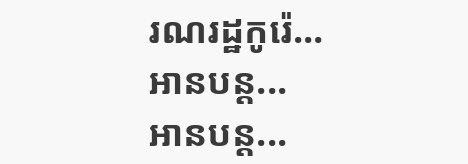រណរដ្ឋកូរ៉េ…
អានបន្ត...
អានបន្ត...